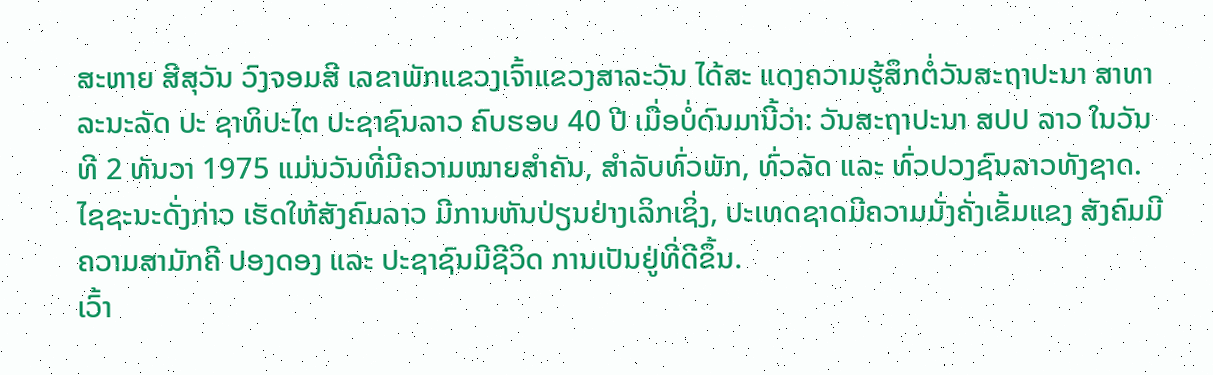ສະຫາຍ ສີສຸວັນ ວົງຈອມສີ ເລຂາພັກແຂວງເຈົ້າແຂວງສາລະວັນ ໄດ້ສະ ແດງຄວາມຮູ້ສຶກຕໍ່ວັນສະຖາປະນາ ສາທາລະນະລັດ ປະ ຊາທິປະໄຕ ປະຊາຊົນລາວ ຄົບຮອບ 40 ປີ ເມື່ອບໍ່ດົນມານີ້ວ່າ: ວັນສະຖາປະນາ ສປປ ລາວ ໃນວັນທີ 2 ທັນວາ 1975 ແມ່ນວັນທີ່ມີຄວາມໝາຍສຳຄັນ, ສຳລັບທົ່ວພັກ, ທົ່ວລັດ ແລະ ທົ່ວປວງຊົນລາວທັງຊາດ. ໄຊຊະນະດັ່ງກ່າວ ເຮັດໃຫ້ສັງຄົມລາວ ມີການຫັນປ່ຽນຢ່າງເລິກເຊິ່ງ, ປະເທດຊາດມີຄວາມມັ່ງຄັ່ງເຂັ້ມແຂງ ສັງຄົມມີຄວາມສາມັກຄີ ປອງດອງ ແລະ ປະຊາຊົນມີຊີວິດ ການເປັນຢູ່ທີ່ດີຂຶ້ນ.
ເວົ້າ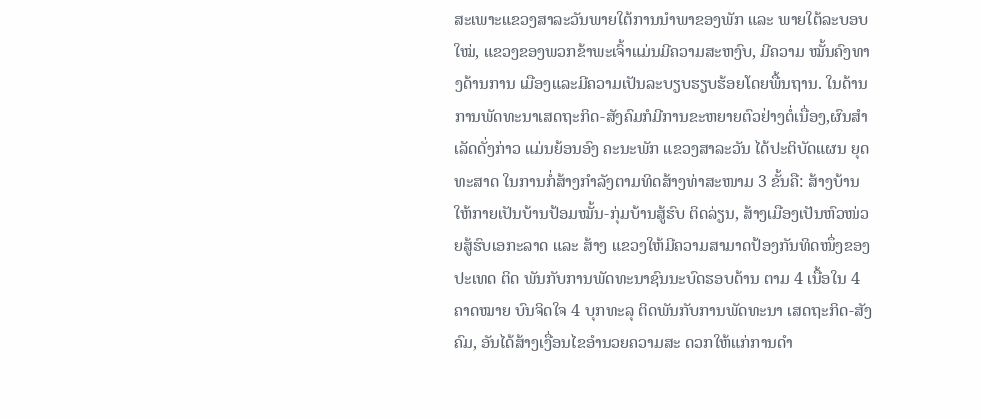ສະເພາະແຂວງສາລະວັນພາຍໃຕ້ການນຳພາຂອງພັກ ແລະ ພາຍໃຕ້ລະບອບໃໝ່, ແຂວງຂອງພວກຂ້າພະເຈົ້າແມ່ນມີຄວາມສະຫງົບ, ມີຄວາມ ໝັ້ນຄົງທາງດ້ານການ ເມືອງແລະມີຄວາມເປັນລະບຽບຮຽບຮ້ອຍໂດຍພື້ນຖານ. ໃນດ້ານການພັດທະນາເສດຖະກິດ-ສັງຄົມກໍມີການຂະຫຍາຍຕົວຢ່າງຕໍ່ເນື່ອງ,ຜົນສຳເລັດດັ່ງກ່າວ ແມ່ນຍ້ອນອົງ ຄະນະພັກ ແຂວງສາລະວັນ ໄດ້ປະຕິບັດແຜນ ຍຸດທະສາດ ໃນການກໍ່ສ້າງກຳລັງຕາມທິດສ້າງທ່າສະໜາມ 3 ຂັ້ນຄື: ສ້າງບ້ານໃຫ້ກາຍເປັນບ້ານປ້ອມໝັ້ນ-ກຸ່ມບ້ານສູ້ຮົບ ຕິດລ່ຽນ, ສ້າງເມືອງເປັນຫົວໜ່ວຍສູ້ຮົບເອກະລາດ ແລະ ສ້າງ ແຂວງໃຫ້ມີຄວາມສາມາດປ້ອງກັນທິດໜຶ່ງຂອງປະເທດ ຕິດ ພັນກັບການພັດທະນາຊົນນະບົດຮອບດ້ານ ຕາມ 4 ເນື້ອໃນ 4 ຄາດໝາຍ ບົນຈິດໃຈ 4 ບຸກທະລຸ ຕິດພັນກັບການພັດທະນາ ເສດຖະກິດ-ສັງຄົມ, ອັນໄດ້ສ້າງເງື່ອນໄຂອຳນວຍຄວາມສະ ດວກໃຫ້ແກ່ການດຳ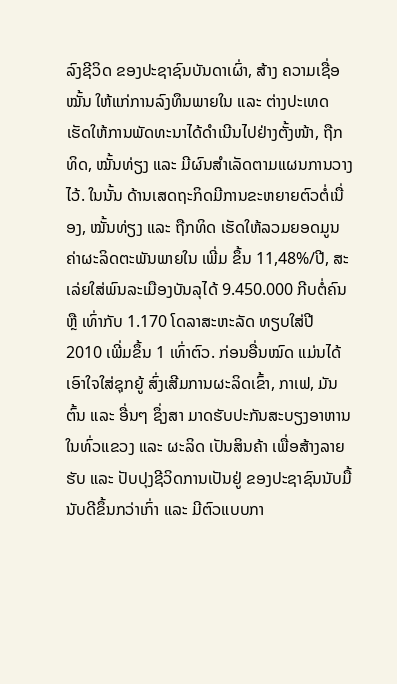ລົງຊີວິດ ຂອງປະຊາຊົນບັນດາເຜົ່າ, ສ້າງ ຄວາມເຊື່ອໝັ້ນ ໃຫ້ແກ່ການລົງທຶນພາຍໃນ ແລະ ຕ່າງປະເທດ ເຮັດໃຫ້ການພັດທະນາໄດ້ດຳເນີນໄປຢ່າງຕັ້ງໜ້າ, ຖືກທິດ, ໝັ້ນທ່ຽງ ແລະ ມີຜົນສຳເລັດຕາມແຜນການວາງໄວ້. ໃນນັ້ນ ດ້ານເສດຖະກິດມີການຂະຫຍາຍຕົວຕໍ່ເນື່ອງ, ໝັ້ນທ່ຽງ ແລະ ຖືກທິດ ເຮັດໃຫ້ລວມຍອດມູນຄ່າຜະລິດຕະພັນພາຍໃນ ເພີ່ມ ຂຶ້ນ 11,48%/ປີ, ສະເລ່ຍໃສ່ພົນລະເມືອງບັນລຸໄດ້ 9.450.000 ກີບຕໍ່ຄົນ ຫຼື ເທົ່າກັບ 1.170 ໂດລາສະຫະລັດ ທຽບໃສ່ປີ 2010 ເພີ່ມຂຶ້ນ 1 ເທົ່າຕົວ. ກ່ອນອື່ນໝົດ ແມ່ນໄດ້ເອົາໃຈໃສ່ຊຸກຍູ້ ສົ່ງເສີມການຜະລິດເຂົ້າ, ກາເຟ, ມັນຕົ້ນ ແລະ ອື່ນໆ ຊຶ່ງສາ ມາດຮັບປະກັນສະບຽງອາຫານໃນທົ່ວແຂວງ ແລະ ຜະລິດ ເປັນສິນຄ້າ ເພື່ອສ້າງລາຍຮັບ ແລະ ປັບປຸງຊີວິດການເປັນຢູ່ ຂອງປະຊາຊົນນັບມື້ນັບດີຂຶ້ນກວ່າເກົ່າ ແລະ ມີຕົວແບບກາ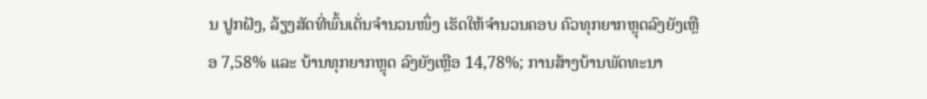ນ ປູກຝັງ, ລ້ຽງສັດທີ່ພົ້ນເດັ່ນຈຳນວນໜຶ່ງ ເຮັດໃຫ້ຈຳນວນຄອບ ຄົວທຸກຍາກຫຼຸດລົງຍັງເຫຼືອ 7,58% ແລະ ບ້ານທຸກຍາກຫຼຸດ ລົງຍັງເຫຼືອ 14,78%; ການສ້າງບ້ານພັດທະນາ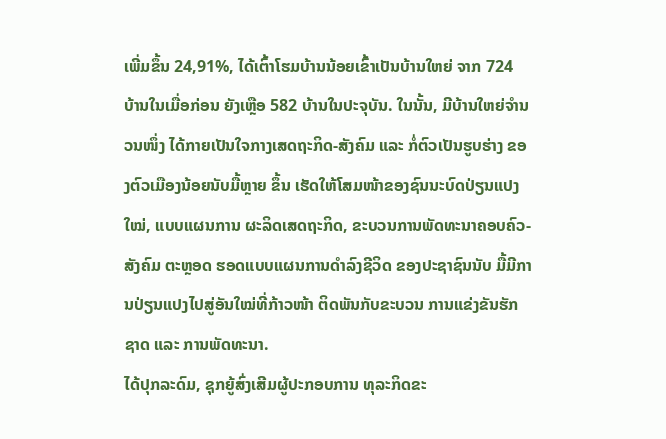ເພີ່ມຂຶ້ນ 24,91%, ໄດ້ເຕົ້າໂຮມບ້ານນ້ອຍເຂົ້າເປັນບ້ານໃຫຍ່ ຈາກ 724 ບ້ານໃນເມື່ອກ່ອນ ຍັງເຫຼືອ 582 ບ້ານໃນປະຈຸບັນ. ໃນນັ້ນ, ມີບ້ານໃຫຍ່ຈຳນວນໜຶ່ງ ໄດ້ກາຍເປັນໃຈກາງເສດຖະກິດ-ສັງຄົມ ແລະ ກໍ່ຕົວເປັນຮູບຮ່າງ ຂອງຕົວເມືອງນ້ອຍນັບມື້ຫຼາຍ ຂຶ້ນ ເຮັດໃຫ້ໂສມໜ້າຂອງຊົນນະບົດປ່ຽນແປງໃໝ່, ແບບແຜນການ ຜະລິດເສດຖະກິດ, ຂະບວນການພັດທະນາຄອບຄົວ-ສັງຄົມ ຕະຫຼອດ ຮອດແບບແຜນການດຳລົງຊີວິດ ຂອງປະຊາຊົນນັບ ມື້ມີການປ່ຽນແປງໄປສູ່ອັນໃໝ່ທີ່ກ້າວໜ້າ ຕິດພັນກັບຂະບວນ ການແຂ່ງຂັນຮັກຊາດ ແລະ ການພັດທະນາ.
ໄດ້ປຸກລະດົມ, ຊຸກຍູ້ສົ່ງເສີມຜູ້ປະກອບການ ທຸລະກິດຂະ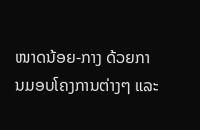ໜາດນ້ອຍ-ກາງ ດ້ວຍການມອບໂຄງການຕ່າງໆ ແລະ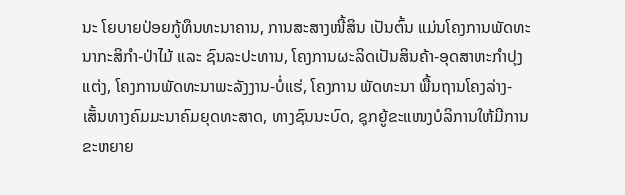ນະ ໂຍບາຍປ່ອຍກູ້ທຶນທະນາຄານ, ການສະສາງໜີ້ສິນ ເປັນຕົ້ນ ແມ່ນໂຄງການພັດທະນາກະສິກຳ-ປ່າໄມ້ ແລະ ຊົນລະປະທານ, ໂຄງການຜະລິດເປັນສິນຄ້າ-ອຸດສາຫະກຳປຸງແຕ່ງ, ໂຄງການພັດທະນາພະລັງງານ-ບໍ່ແຮ່, ໂຄງການ ພັດທະນາ ພື້ນຖານໂຄງລ່າງ-ເສັ້ນທາງຄົມມະນາຄົມຍຸດທະສາດ, ທາງຊົນນະບົດ, ຊຸກຍູ້ຂະແໜງບໍລິການໃຫ້ມີການຂະຫຍາຍ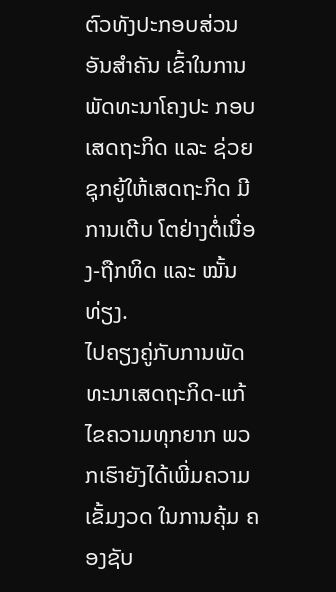ຕົວທັງປະກອບສ່ວນອັນສຳຄັນ ເຂົ້າໃນການ ພັດທະນາໂຄງປະ ກອບເສດຖະກິດ ແລະ ຊ່ວຍຊຸກຍູ້ໃຫ້ເສດຖະກິດ ມີການເຕີບ ໂຕຢ່າງຕໍ່ເນື່ອງ-ຖືກທິດ ແລະ ໝັ້ນທ່ຽງ.
ໄປຄຽງຄູ່ກັບການພັດທະນາເສດຖະກິດ-ແກ້ໄຂຄວາມທຸກຍາກ ພວກເຮົາຍັງໄດ້ເພີ່ມຄວາມເຂັ້ມງວດ ໃນການຄຸ້ມ ຄອງຊັບ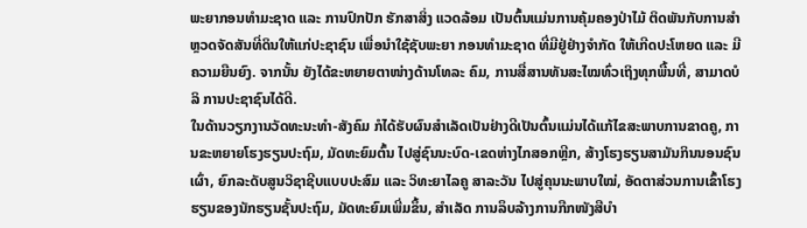ພະຍາກອນທຳມະຊາດ ແລະ ການປົກປັກ ຮັກສາສິ່ງ ແວດລ້ອມ ເປັນຕົ້ນແມ່ນການຄຸ້ມຄອງປ່າໄມ້ ຕິດພັນກັບການສຳຫຼວດຈັດສັນທີ່ດິນໃຫ້ແກ່ປະຊາຊົນ ເພື່ອນຳໃຊ້ຊັບພະຍາ ກອນທຳມະຊາດ ທີ່ມີຢູ່ຢ່າງຈຳກັດ ໃຫ້ເກີດປະໂຫຍດ ແລະ ມີ ຄວາມຍືນຍົງ. ຈາກນັ້ນ ຍັງໄດ້ຂະຫຍາຍຕາໜ່າງດ້ານໂທລະ ຄົມ, ການສື່ສານທັນສະໄໝທົ່ວເຖິງທຸກພື້ນທີ່, ສາມາດບໍລິ ການປະຊາຊົນໄດ້ດີ.
ໃນດ້ານວຽກງານວັດທະນະທຳ-ສັງຄົມ ກໍໄດ້ຮັບຜົນສຳເລັດເປັນຢ່າງດີເປັນຕົ້ນແມ່ນໄດ້ແກ້ໄຂສະພາບການຂາດຄູ, ການຂະຫຍາຍໂຮງຮຽນປະຖົມ, ມັດທະຍົມຕົ້ນ ໄປສູ່ຊົນນະບົດ-ເຂດຫ່າງໄກສອກຫຼີກ, ສ້າງໂຮງຮຽນສາມັນກິນນອນຊົນເຜົ່າ, ຍົກລະດັບສູນວິຊາຊີບແບບປະສົມ ແລະ ວິທະຍາໄລຄູ ສາລະວັນ ໄປສູ່ຄຸນນະພາບໃໝ່, ອັດຕາສ່ວນການເຂົ້າໂຮງ ຮຽນຂອງນັກຮຽນຊັ້ນປະຖົມ, ມັດທະຍົມເພີ່ມຂຶ້ນ, ສຳເລັດ ການລຶບລ້າງການກືກໜັງສືບຳ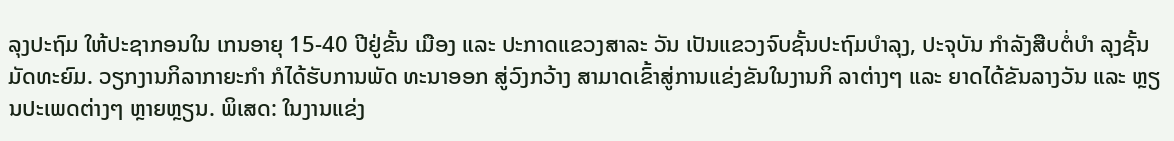ລຸງປະຖົມ ໃຫ້ປະຊາກອນໃນ ເກນອາຍຸ 15-40 ປີຢູ່ຂັ້ນ ເມືອງ ແລະ ປະກາດແຂວງສາລະ ວັນ ເປັນແຂວງຈົບຊັ້ນປະຖົມບຳລຸງ, ປະຈຸບັນ ກຳລັງສືບຕໍ່ບຳ ລຸງຊັ້ນມັດທະຍົມ. ວຽກງານກິລາກາຍະກຳ ກໍໄດ້ຮັບການພັດ ທະນາອອກ ສູ່ວົງກວ້າງ ສາມາດເຂົ້າສູ່ການແຂ່ງຂັນໃນງານກິ ລາຕ່າງໆ ແລະ ຍາດໄດ້ຂັນລາງວັນ ແລະ ຫຼຽນປະເພດຕ່າງໆ ຫຼາຍຫຼຽນ. ພິເສດ: ໃນງານແຂ່ງ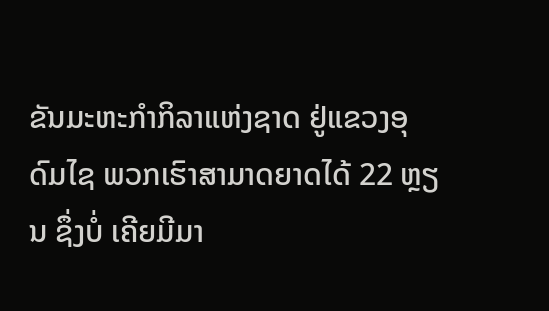ຂັນມະຫະກຳກິລາແຫ່ງຊາດ ຢູ່ແຂວງອຸດົມໄຊ ພວກເຮົາສາມາດຍາດໄດ້ 22 ຫຼຽນ ຊຶ່ງບໍ່ ເຄີຍມີມາ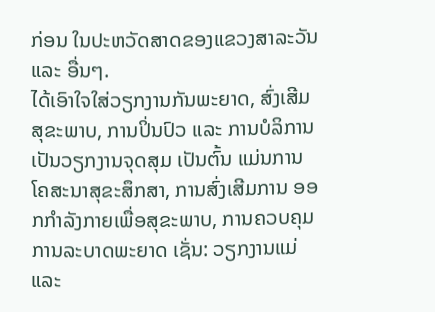ກ່ອນ ໃນປະຫວັດສາດຂອງແຂວງສາລະວັນ ແລະ ອື່ນໆ.
ໄດ້ເອົາໃຈໃສ່ວຽກງານກັນພະຍາດ, ສົ່ງເສີມສຸຂະພາບ, ການປິ່ນປົວ ແລະ ການບໍລິການ ເປັນວຽກງານຈຸດສຸມ ເປັນຕົ້ນ ແມ່ນການໂຄສະນາສຸຂະສຶກສາ, ການສົ່ງເສີມການ ອອກກຳລັງກາຍເພື່ອສຸຂະພາບ, ການຄວບຄຸມການລະບາດພະຍາດ ເຊັ່ນ: ວຽກງານແມ່ ແລະ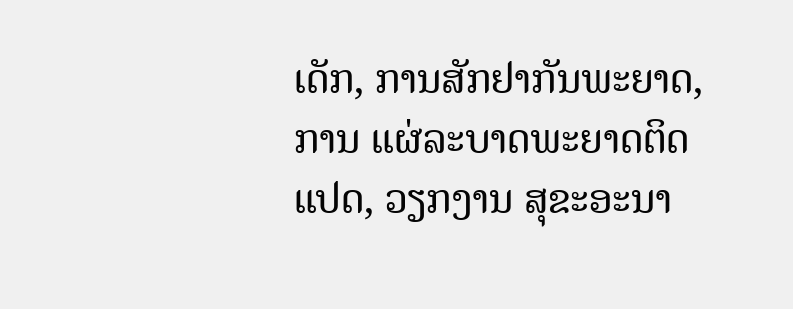ເດັກ, ການສັກຢາກັນພະຍາດ, ການ ແຜ່ລະບາດພະຍາດຕິດແປດ, ວຽກງານ ສຸຂະອະນາ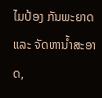ໄມປ້ອງ ກັນພະຍາດ ແລະ ຈັດຫານ້ຳສະອາດ,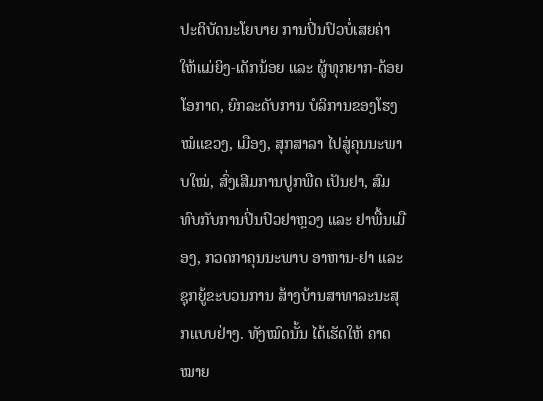ປະຕິບັດນະໂຍບາຍ ການປິ່ນປົວບໍ່ເສຍຄ່າໃຫ້ແມ່ຍິງ-ເດັກນ້ອຍ ແລະ ຜູ້ທຸກຍາກ-ດ້ອຍໂອກາດ, ຍົກລະດັບການ ບໍລິການຂອງໂຮງໝໍແຂວງ, ເມືອງ, ສຸກສາລາ ໄປສູ່ຄຸນນະພາບໃໝ່, ສົ່ງເສີມການປູກພືດ ເປັນຢາ, ສົມທົບກັບການປິ່ນປົວຢາຫຼວງ ແລະ ຢາພື້ນເມືອງ, ກວດກາຄຸນນະພາບ ອາຫານ-ຢາ ແລະ ຊຸກຍູ້ຂະບວນການ ສ້າງບ້ານສາທາລະນະສຸກແບບຢ່າງ. ທັງໝົດນັ້ນ ໄດ້ເຮັດໃຫ້ ຄາດໝາຍ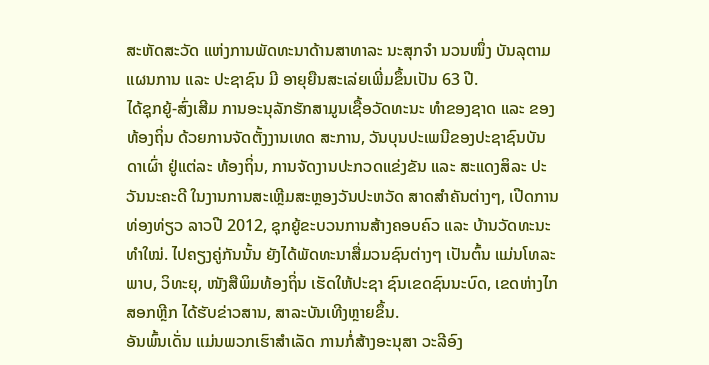ສະຫັດສະວັດ ແຫ່ງການພັດທະນາດ້ານສາທາລະ ນະສຸກຈຳ ນວນໜຶ່ງ ບັນລຸຕາມແຜນການ ແລະ ປະຊາຊົນ ມີ ອາຍຸຍືນສະເລ່ຍເພີ່ມຂຶ້ນເປັນ 63 ປີ.
ໄດ້ຊຸກຍູ້-ສົ່ງເສີມ ການອະນຸລັກຮັກສາມູນເຊື້ອວັດທະນະ ທຳຂອງຊາດ ແລະ ຂອງທ້ອງຖິ່ນ ດ້ວຍການຈັດຕັ້ງງານເທດ ສະການ, ວັນບຸນປະເພນີຂອງປະຊາຊົນບັນດາເຜົ່າ ຢູ່ແຕ່ລະ ທ້ອງຖິ່ນ, ການຈັດງານປະກວດແຂ່ງຂັນ ແລະ ສະແດງສິລະ ປະວັນນະຄະດີ ໃນງານການສະເຫຼີມສະຫຼອງວັນປະຫວັດ ສາດສຳຄັນຕ່າງໆ, ເປີດການທ່ອງທ່ຽວ ລາວປີ 2012, ຊຸກຍູ້ຂະບວນການສ້າງຄອບຄົວ ແລະ ບ້ານວັດທະນະທຳໃໝ່. ໄປຄຽງຄູ່ກັນນັ້ນ ຍັງໄດ້ພັດທະນາສື່ມວນຊົນຕ່າງໆ ເປັນຕົ້ນ ແມ່ນໂທລະພາບ, ວິທະຍຸ, ໜັງສືພິມທ້ອງຖິ່ນ ເຮັດໃຫ້ປະຊາ ຊົນເຂດຊົນນະບົດ, ເຂດຫ່າງໄກສອກຫຼີກ ໄດ້ຮັບຂ່າວສານ, ສາລະບັນເທີງຫຼາຍຂຶ້ນ.
ອັນພົ້ນເດັ່ນ ແມ່ນພວກເຮົາສຳເລັດ ການກໍ່ສ້າງອະນຸສາ ວະລີອົງ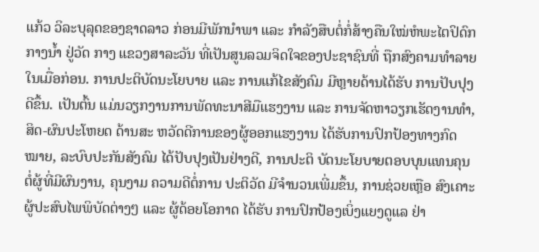ແກ້ວ ວິລະບຸລຸດຂອງຊາດລາວ ກ່ອນມີພັກນຳພາ ແລະ ກຳລັງສືບຕໍ່ກໍ່ສ້າງຄືນໃໝ່ຫໍພະໄຕປິດົກກາງນ້ຳ ຢູ່ວັດ ກາງ ແຂວງສາລະວັນ ທີ່ເປັນສູນລວມຈິດໃຈຂອງປະຊາຊົນທີ່ ຖືກສົງຄາມທຳລາຍໃນເມື່ອກ່ອນ. ການປະຕິບັດນະໂຍບາຍ ແລະ ການແກ້ໄຂສັງຄົມ ມີຫຼາຍດ້ານໄດ້ຮັບ ການປັບປຸງດີຂຶ້ນ. ເປັນຕົ້ນ ແມ່ນວຽກງານການພັດທະນາສີມືແຮງງານ ແລະ ການຈັດຫາວຽກເຮັດງານທຳ, ສິດ-ຜົນປະໂຫຍດ ດ້ານສະ ຫວັດດີການຂອງຜູ້ອອກແຮງງານ ໄດ້ຮັບການປົກປ້ອງທາງກົດ ໝາຍ, ລະບົບປະກັນສັງຄົມ ໄດ້ປັບປຸງເປັນຢ່າງດີ, ການປະຕິ ບັດນະໂຍບາຍຕອບບຸນແທນຄຸນ ຕໍ່ຜູ້ທີ່ມີຜົນງານ, ຄຸນງາມ ຄວາມດີຕໍ່ການ ປະຕິວັດ ມີຈຳນວນເພີ່ມຂຶ້ນ, ການຊ່ວຍເຫຼືອ ສົງເຄາະຜູ້ປະສົບໄພພິບັດຕ່າງໆ ແລະ ຜູ້ດ້ອຍໂອກາດ ໄດ້ຮັບ ການປົກປ້ອງເບິ່ງແຍງດູແລ ຢ່າ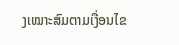ງເໝາະສົມຕາມເງື່ອນໄຂ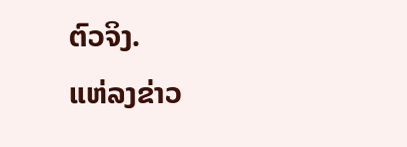ຕົວຈິງ.
ແຫ່ລງຂ່າວ